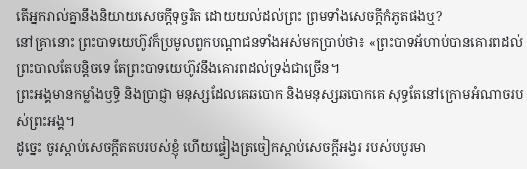តើអ្នករាល់គ្នានឹងនិយាយសេចក្ដីទុច្ចរិត ដោយយល់ដល់ព្រះ ព្រមទាំងសេចក្ដីកំភូតផងឬ?
នៅគ្រានោះ ព្រះបាទយេហ៊ូវក៏ប្រមូលពួកបណ្ដាជនទាំងអស់មកប្រាប់ថា៖ «ព្រះបាទអ័ហាប់បានគោរពដល់ព្រះបាលតែបន្តិចទេ តែព្រះបាទយេហ៊ូវនឹងគោរពដល់ទ្រង់ជាច្រើន។
ព្រះអង្គមានកម្លាំងឫទ្ធិ និងប្រាជ្ញា មនុស្សដែលគេឆបោក និងមនុស្សឆបោកគេ សុទ្ធតែនៅក្រោមអំណាចរបស់ព្រះអង្គ។
ដូច្នេះ ចូរស្តាប់សេចក្ដីតតបរបស់ខ្ញុំ ហើយផ្ទៀងត្រចៀកស្តាប់សេចក្ដីអង្វរ របស់បបូរមា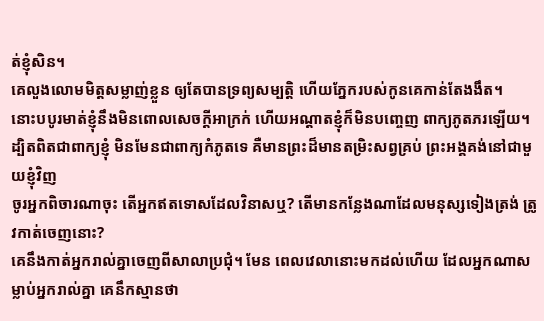ត់ខ្ញុំសិន។
គេលួងលោមមិត្តសម្លាញ់ខ្លួន ឲ្យតែបានទ្រព្យសម្បត្តិ ហើយភ្នែករបស់កូនគេកាន់តែងងឹត។
នោះបបូរមាត់ខ្ញុំនឹងមិនពោលសេចក្ដីអាក្រក់ ហើយអណ្ដាតខ្ញុំក៏មិនបញ្ចេញ ពាក្យភូតភរឡើយ។
ដ្បិតពិតជាពាក្យខ្ញុំ មិនមែនជាពាក្យកំភូតទេ គឺមានព្រះដ៏មានតម្រិះសព្វគ្រប់ ព្រះអង្គគង់នៅជាមួយខ្ញុំវិញ
ចូរអ្នកពិចារណាចុះ តើអ្នកឥតទោសដែលវិនាសឬ? តើមានកន្លែងណាដែលមនុស្សទៀងត្រង់ ត្រូវកាត់ចេញនោះ?
គេនឹងកាត់អ្នករាល់គ្នាចេញពីសាលាប្រជុំ។ មែន ពេលវេលានោះមកដល់ហើយ ដែលអ្នកណាសម្លាប់អ្នករាល់គ្នា គេនឹកស្មានថា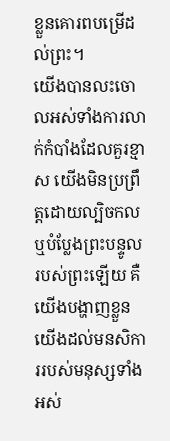ខ្លួនគោរពបម្រើដល់ព្រះ។
យើងបានលះចោលអស់ទាំងការលាក់កំបាំងដែលគួរខ្មាស យើងមិនប្រព្រឹត្តដោយល្បិចកល ឬបំប្លែងព្រះបន្ទូលរបស់ព្រះឡើយ គឺយើងបង្ហាញខ្លួនយើងដល់មនសិការរបស់មនុស្សទាំងអស់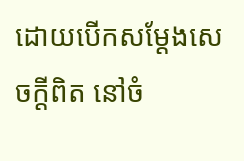ដោយបើកសម្ដែងសេចក្តីពិត នៅចំ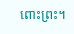ពោះព្រះ។